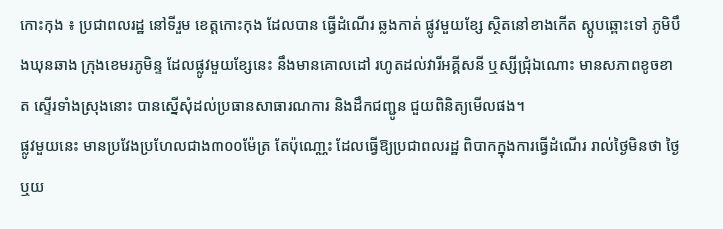កោះកុង ៖ ប្រជាពលរដ្ឋ នៅទីរួម ខេត្ដកោះកុង ដែលបាន ធ្វើដំណើរ ឆ្លងកាត់ ផ្លូវមួយខ្សែ ស្ថិតនៅខាងកើត ស្ដូបឆ្ពោះទៅ ភូមិបឹងឃុនឆាង ក្រុងខេមរភូមិន្ទ ដែលផ្លូវមួយខ្សែនេះ នឹងមានគោលដៅ រហូតដល់វារីអគ្គីសនី ឬស្សីជ្រុំឯណោះ មានសភាពខូចខាត ស្ទើរទាំងស្រុងនោះ បានស្នើសុំដល់ប្រធានសាធារណការ និងដឹកជញ្ជូន ជួយពិនិត្យមើលផង។
ផ្លូវមួយនេះ មានប្រវែងប្រហែលជាង៣០០ម៉ែត្រ តែប៉ុណោ្ណះ ដែលធ្វើឱ្យប្រជាពលរដ្ឋ ពិបាកក្នុងការធ្វើដំណើរ រាល់ថ្ងៃមិនថា ថ្ងៃឬយ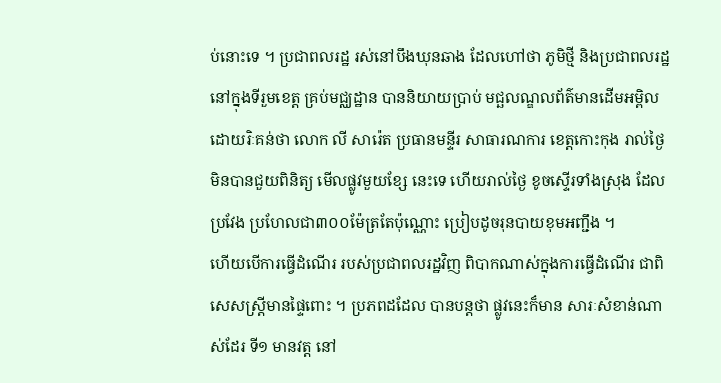ប់នោះទេ ។ ប្រជាពលរដ្ឋ រស់នៅបឹងឃុនឆាង ដែលហៅថា ភូមិថ្មី និងប្រជាពលរដ្ឋ នៅក្នុងទីរួមខេត្ដ គ្រប់មជ្ឈដ្ឋាន បាននិយាយប្រាប់ មជ្ឆលណ្ឌលព័ត៌មានដើមអម្ពិល ដោយរិៈគន់ថា លោក លី សារ៉េត ប្រធានមន្ទីរ សាធារណការ ខេត្ដកោះកុង រាល់ថ្ងៃ មិនបានជួយពិនិត្យ មើលផ្លូវមួយខ្សែ នេះទេ ហើយរាល់ថ្ងៃ ខូចស្ទើរទាំងស្រុង ដែលប្រវែង ប្រហែលជា៣០០ម៉ែត្រតែប៉ុណ្ណោះ ប្រៀបដូចរុនបាយខុមអញ្ជឹង ។
ហើយបើការធ្វើដំណើរ របស់ប្រជាពលរដ្ឋវិញ ពិបាកណាស់ក្នុងការធ្វើដំណើរ ជាពិសេសស្រ្តីមានផ្ទៃពោះ ។ ប្រភពដដែល បានបន្ដថា ផ្លូវនេះក៏មាន សារៈសំខាន់ណាស់ដែរ ទី១ មានវត្ដ នៅ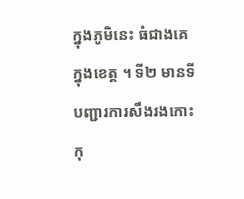ក្នុងភូមិនេះ ធំជាងគេក្នុងខេត្ដ ។ ទី២ មានទីបញ្ជារការសឹងរងកោះកុ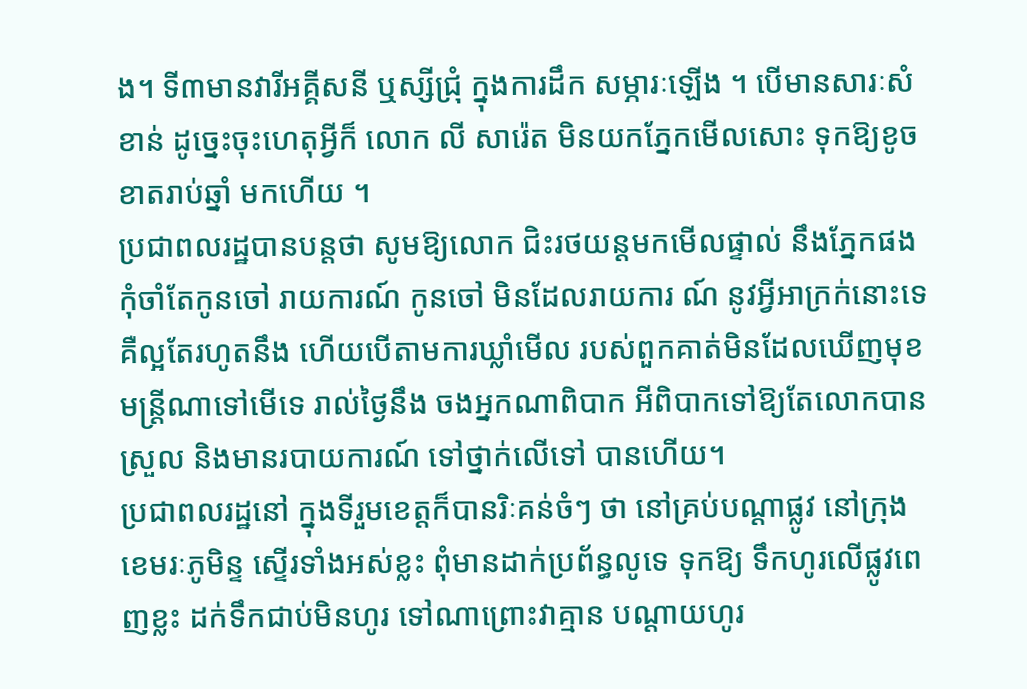ង។ ទី៣មានវារីអគ្គីសនី ឬស្សីជ្រុំ ក្នុងការដឹក សម្ភារៈឡើង ។ បើមានសារៈសំខាន់ ដូច្នេះចុះហេតុអ្វីក៏ លោក លី សារ៉េត មិនយកភ្នែកមើលសោះ ទុកឱ្យខូចខាតរាប់ឆ្នាំ មកហើយ ។
ប្រជាពលរដ្ឋបានបន្ដថា សូមឱ្យលោក ជិះរថយន្ដមកមើលផ្ទាល់ នឹងភ្នែកផង កុំចាំតែកូនចៅ រាយការណ៍ កូនចៅ មិនដែលរាយការ ណ៍ នូវអ្វីអាក្រក់នោះទេ គឺល្អតែរហូតនឹង ហើយបើតាមការឃ្លាំមើល របស់ពួកគាត់មិនដែលឃើញមុខ មន្ដ្រីណាទៅមើទេ រាល់ថ្ងៃនឹង ចងអ្នកណាពិបាក អីពិបាកទៅឱ្យតែលោកបានស្រួល និងមានរបាយការណ៍ ទៅថ្នាក់លើទៅ បានហើយ។
ប្រជាពលរដ្ឋនៅ ក្នុងទីរួមខេត្ដក៏បានរិៈគន់ចំៗ ថា នៅគ្រប់បណ្ដាផ្លូវ នៅក្រុងខេមរៈភូមិន្ទ ស្ទើរទាំងអស់ខ្លះ ពុំមានដាក់ប្រព័ន្ធលូទេ ទុកឱ្យ ទឹកហូរលើផ្លូវពេញខ្លះ ដក់ទឹកជាប់មិនហូរ ទៅណាព្រោះវាគ្មាន បណ្ដាយហូរ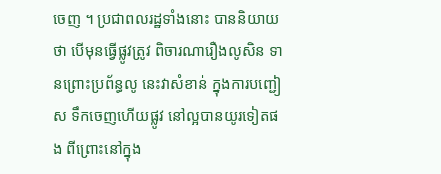ចេញ ។ ប្រជាពលរដ្ឋទាំងនោះ បាននិយាយថា បើមុនធ្វើផ្លូវត្រូវ ពិចារណារឿងលូសិន ទានព្រោះប្រព័ន្ធលូ នេះវាសំខាន់ ក្នុងការបញ្ជៀស ទឹកចេញហើយផ្លូវ នៅល្អបានយូរទៀតផង ពីព្រោះនៅក្នុង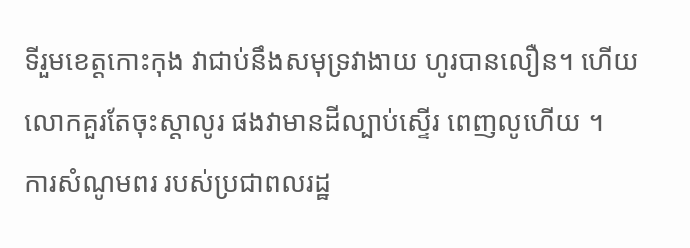ទីរួមខេត្ដកោះកុង វាជាប់នឹងសមុទ្រវាងាយ ហូរបានលឿន។ ហើយលោកគួរតែចុះស្ដាលូរ ផងវាមានដីល្បាប់ស្ទើរ ពេញលូហើយ ។
ការសំណូមពរ របស់ប្រជាពលរដ្ឋ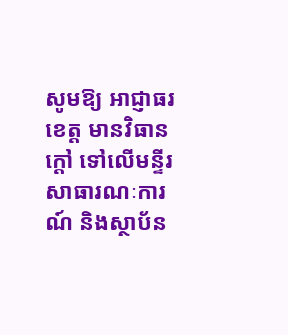សូមឱ្យ អាជ្ញាធរខេត្ដ មានវិធានក្ដៅ ទៅលើមន្ទីរសាធារណៈការណ៍ និងស្ថាប័ន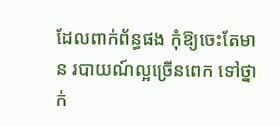ដែលពាក់ព័ន្ធផង កុំឱ្យចេះតែមាន របាយណ៍ល្អច្រើនពេក ទៅថ្នាក់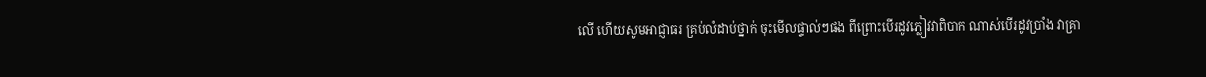លើ ហើយសូមអាជ្ញាធរ គ្រប់លំដាប់ថ្នាក់ ចុះមើលផ្ទាល់ៗផង ពីព្រោះបើរដូវភ្លៀវវាពិបាក ណាស់បើរដូវប្រាំង វាគ្រា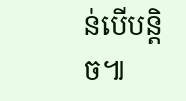ន់បើបន្ដិច៕